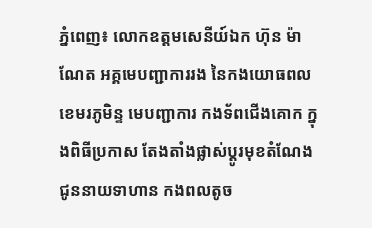ភ្នំពេញ៖ លោកឧត្តមសេនីយ៍ឯក ហ៊ុន ម៉ាណែត អគ្គមេបញ្ជាការរង នៃកងយោធពលខេមរភូមិន្ទ មេបញ្ជាការ កងទ័ពជើងគោក ក្នុងពិធីប្រកាស តែងតាំងផ្លាស់ប្តូរមុខតំណែង ជូននាយទាហាន កងពលតូច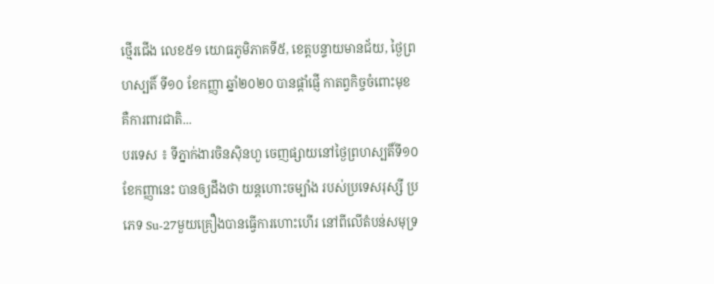ថ្មើរជើង លេខ៥១ យោធភូមិភាគទី៥, ខេត្តបន្ទាយមានជ័យ, ថ្ងៃព្រហស្បតិ៍ ទី១០ ខែកញ្ញា ឆ្នាំ២០២០ បានផ្តាំផ្ញើ កាតព្វកិច្ចចំពោះមុខ គឺការពារជាតិ...
បរទេស ៖ ទីភ្នាក់ងារចិនស៊ិនហួ ចេញផ្សាយនៅថ្ងៃព្រហស្បតិ៍ទី១០ ខែកញ្ញានេះ បានឲ្យដឹងថា យន្តហោះចម្បាំង របស់ប្រទេសរុស្សី ប្រភេទ Su-27មួយគ្រឿងបានធ្វើការហោះហើរ នៅពីលើតំបន់សមុទ្រ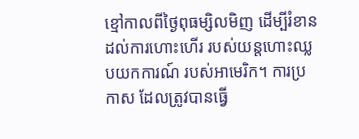ខ្មៅកាលពីថ្ងៃពុធម្សិលមិញ ដើម្បីរំខានដល់ការហោះហើរ របស់យន្តហោះឈ្លបយកការណ៍ របស់អាមេរិក។ ការប្រកាស ដែលត្រូវបានធ្វើ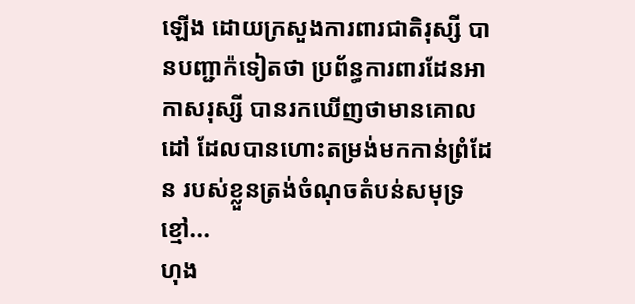ឡើង ដោយក្រសួងការពារជាតិរុស្សី បានបញ្ជាក៉ទៀតថា ប្រព័ន្ធការពារដែនអាកាសរុស្សី បានរកឃើញថាមានគោលដៅ ដែលបានហោះតម្រង់មកកាន់ព្រំដែន របស់ខ្លួនត្រង់ចំណុចតំបន់សមុទ្រខ្មៅ...
ហុង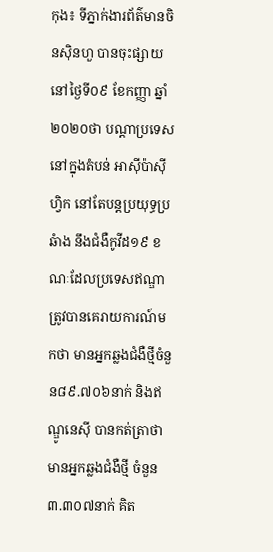កុង៖ ទីភ្នាក់ងារព័ត៌មានចិនស៊ិនហួ បានចុះផ្សាយនៅថ្ងៃទី០៩ ខែកញ្ញា ឆ្នាំ២០២០ថា បណ្តាប្រទេសនៅក្នុងតំបន់ អាស៊ីប៉ាស៊ីហ្វិក នៅតែបន្តប្រយុទ្ធប្រឆំាង នឹងជំងឺកូវីដ១៩ ខណៈដែលប្រទេសឥណ្ឌា ត្រូវបានគេរាយការណ៍មកថា មានអ្នកឆ្លងជំងឺថ្មីចំនួន៨៩.៧០៦នាក់ និងឥណ្ឌូនេស៊ី បានកត់ត្រាថា មានអ្នកឆ្លងជំងឺថ្មី ចំនួន៣.៣០៧នាក់ គិត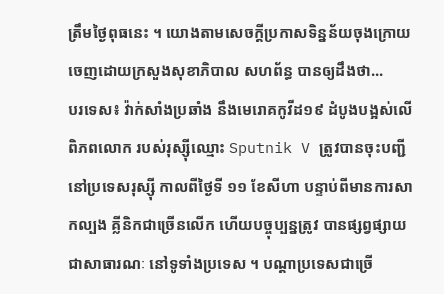ត្រឹមថ្ងៃពុធនេះ ។ យោងតាមសេចក្តីប្រកាសទិន្នន័យចុងក្រោយ ចេញដោយក្រសួងសុខាភិបាល សហព័ន្ធ បានឲ្យដឹងថា...
បរទេស៖ វ៉ាក់សាំងប្រឆាំង នឹងមេរោគកូវីដ១៩ ដំបូងបង្អស់លើពិភពលោក របស់រុស្ស៊ីឈ្មោះ Sputnik V ត្រូវបានចុះបញ្ជីនៅប្រទេសរុស្ស៊ី កាលពីថ្ងៃទី ១១ ខែសីហា បន្ទាប់ពីមានការសាកល្បង គ្លីនិកជាច្រើនលើក ហើយបច្ចុប្បន្នត្រូវ បានផ្សព្វផ្សាយជាសាធារណៈ នៅទូទាំងប្រទេស ។ បណ្តាប្រទេសជាច្រើ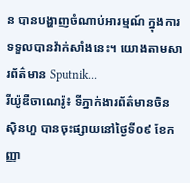ន បានបង្ហាញចំណាប់អារម្មណ៍ ក្នុងការទទួលបានវ៉ាក់សាំងនេះ។ យោងតាមសារព័ត៌មាន Sputnik...
រីយ៉ូឌឺចាណេរ៉ូ៖ ទីភ្នាក់ងារព័ត៌មានចិនស៊ិនហួ បានចុះផ្សាយនៅថ្ងៃទី០៩ ខែកញ្ញា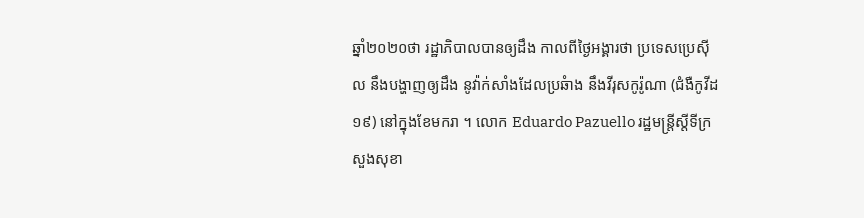ឆ្នាំ២០២០ថា រដ្ឋាភិបាលបានឲ្យដឹង កាលពីថ្ងៃអង្គារថា ប្រទេសប្រេស៊ីល នឹងបង្ហាញឲ្យដឹង នូវ៉ាក់សាំងដែលប្រឆំាង នឹងវីរុសកូរ៉ូណា (ជំងឺកូវីដ១៩) នៅក្នុងខែមករា ។ លោក Eduardo Pazuello រដ្ឋមន្ត្រីស្តីទីក្រសួងសុខា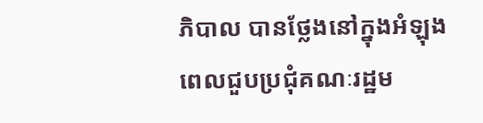ភិបាល បានថ្លែងនៅក្នុងអំឡុង ពេលជួបប្រជុំគណៈរដ្ឋម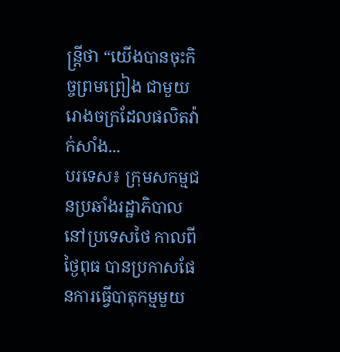ន្ត្រីថា “យើងបានចុះកិច្ចព្រមព្រៀង ជាមួយរោងចក្រដែលផលិតវ៉ាក់សាំង...
បរទេស៖ ក្រុមសកម្មជនប្រឆាំងរដ្ឋាភិបាល នៅប្រទេសថៃ កាលពីថ្ងៃពុធ បានប្រកាសផែនការធ្វើបាតុកម្មមួយ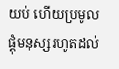យប់ ហើយប្រមូលផ្តុំមនុស្សរហូតដល់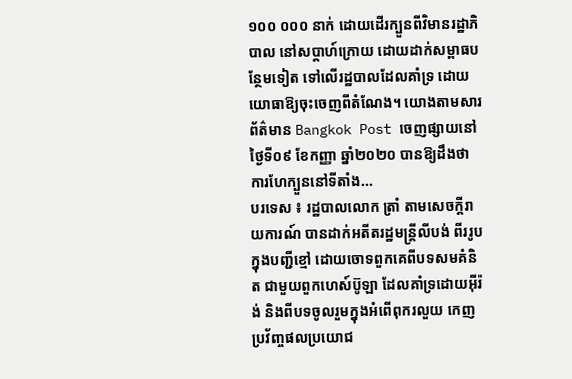១០០ ០០០ នាក់ ដោយដើរក្បួនពីវិមានរដ្ឋាភិបាល នៅសប្តាហ៍ក្រោយ ដោយដាក់សម្ពាធបន្ថែមទៀត ទៅលើរដ្ឋបាលដែលគាំទ្រ ដោយយោធាឱ្យចុះចេញពីតំណែង។ យោងតាមសារព័ត៌មាន Bangkok Post ចេញផ្សាយនៅថ្ងៃទី០៩ ខែកញ្ញា ឆ្នាំ២០២០ បានឱ្យដឹងថា ការហែក្បួននៅទីតាំង...
បរទេស ៖ រដ្ឋបាលលោក ត្រាំ តាមសេចក្តីរាយការណ៍ បានដាក់អតីតរដ្ឋមន្ត្រីលីបង់ ពីររូបក្នុងបញ្ជីខ្មៅ ដោយចោទពួកគេពីបទសមគំនិត ជាមួយពួកហេស៍ប៊ូឡា ដែលគាំទ្រដោយអ៊ីរ៉ង់ និងពីបទចូលរួមក្នុងអំពើពុករលួយ កេញប្រវ័ញ្ចផលប្រយោជ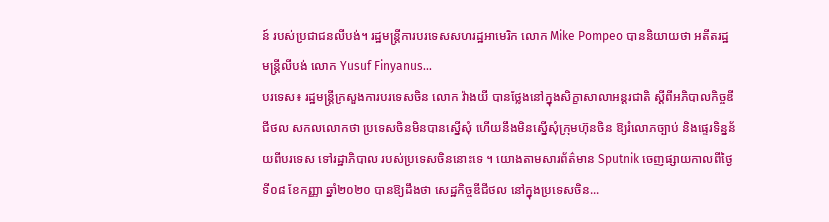ន៍ របស់ប្រជាជនលីបង់។ រដ្ឋមន្ត្រីការបរទេសសហរដ្ឋអាមេរិក លោក Mike Pompeo បាននិយាយថា អតីតរដ្ឋមន្ត្រីលីបង់ លោក Yusuf Finyanus...
បរទេស៖ រដ្ឋមន្រ្តីក្រសួងការបរទេសចិន លោក វ៉ាងយី បានថ្លែងនៅក្នុងសិក្ខាសាលាអន្តរជាតិ ស្តីពីអភិបាលកិច្ចឌីជីថល សកលលោកថា ប្រទេសចិនមិនបានស្នើសុំ ហើយនឹងមិនស្នើសុំក្រុមហ៊ុនចិន ឱ្យរំលោភច្បាប់ និងផ្ទេរទិន្នន័យពីបរទេស ទៅរដ្ឋាភិបាល របស់ប្រទេសចិននោះទេ ។ យោងតាមសារព័ត៌មាន Sputnik ចេញផ្សាយកាលពីថ្ងៃទី០៨ ខែកញ្ញា ឆ្នាំ២០២០ បានឱ្យដឹងថា សេដ្ឋកិច្ចឌីជីថល នៅក្នុងប្រទេសចិន...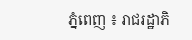ភ្នំពេញ ៖ រាជរដ្ឋាភិ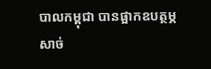បាលកម្ពុជា បានផ្អាកឧបត្ថម្ភសាច់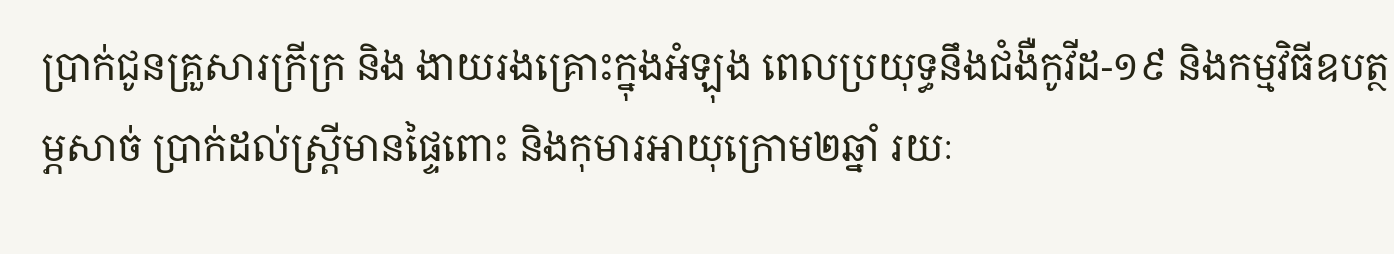ប្រាក់ជូនគ្រួសារក្រីក្រ និង ងាយរងគ្រោះក្នុងអំឡុង ពេលប្រយុទ្ធនឹងជំងឺកូវីដ-១៩ និងកម្មវិធីឧបត្ថម្ភសាច់ ប្រាក់ដល់ស្ដ្រីមានផ្ទៃពោះ និងកុមារអាយុក្រោម២ឆ្នាំ រយៈ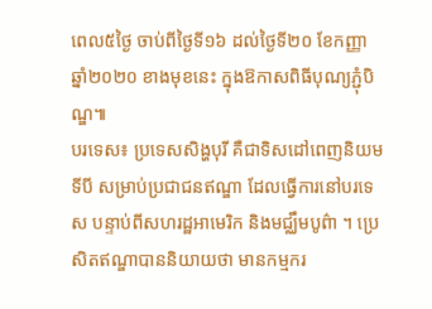ពេល៥ថ្ងៃ ចាប់ពីថ្ងៃទី១៦ ដល់ថ្ងៃទី២០ ខែកញ្ញា ឆ្នាំ២០២០ ខាងមុខនេះ ក្នុងឱកាសពិធីបុណ្យភ្ជុំបិណ្ឌ៕
បរទេស៖ ប្រទេសសិង្ហបុរី គឺជាទិសដៅពេញនិយមទីបី សម្រាប់ប្រជាជនឥណ្ឌា ដែលធ្វើការនៅបរទេស បន្ទាប់ពីសហរដ្ឋអាមេរិក និងមជ្ឈឹមបូព៌ា ។ ប្រេសិតឥណ្ឌាបាននិយាយថា មានកម្មករ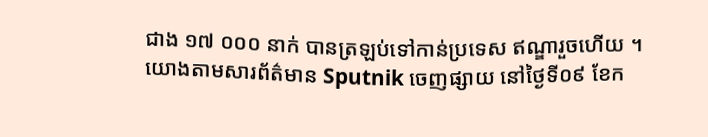ជាង ១៧ ០០០ នាក់ បានត្រឡប់ទៅកាន់ប្រទេស ឥណ្ឌារួចហើយ ។ យោងតាមសារព័ត៌មាន Sputnik ចេញផ្សាយ នៅថ្ងៃទី០៩ ខែក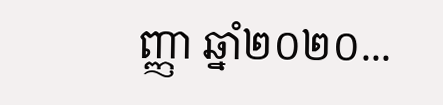ញ្ញា ឆ្នាំ២០២០...